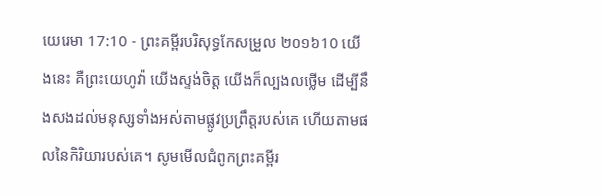យេរេមា 17:10 - ព្រះគម្ពីរបរិសុទ្ធកែសម្រួល ២០១៦10 យើងនេះ គឺព្រះយេហូវ៉ា យើងស្ទង់ចិត្ត យើងក៏ល្បងលថ្លើម ដើម្បីនឹងសងដល់មនុស្សទាំងអស់តាមផ្លូវប្រព្រឹត្តរបស់គេ ហើយតាមផលនៃកិរិយារបស់គេ។ សូមមើលជំពូកព្រះគម្ពីរ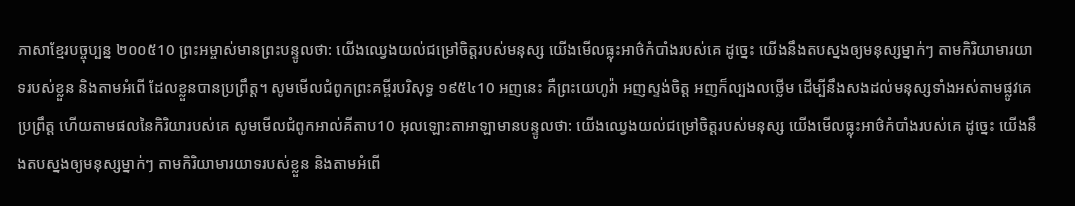ភាសាខ្មែរបច្ចុប្បន្ន ២០០៥10 ព្រះអម្ចាស់មានព្រះបន្ទូលថា: យើងឈ្វេងយល់ជម្រៅចិត្តរបស់មនុស្ស យើងមើលធ្លុះអាថ៌កំបាំងរបស់គេ ដូច្នេះ យើងនឹងតបស្នងឲ្យមនុស្សម្នាក់ៗ តាមកិរិយាមារយាទរបស់ខ្លួន និងតាមអំពើ ដែលខ្លួនបានប្រព្រឹត្ត។ សូមមើលជំពូកព្រះគម្ពីរបរិសុទ្ធ ១៩៥៤10 អញនេះ គឺព្រះយេហូវ៉ា អញស្ទង់ចិត្ត អញក៏ល្បងលថ្លើម ដើម្បីនឹងសងដល់មនុស្សទាំងអស់តាមផ្លូវគេប្រព្រឹត្ត ហើយតាមផលនៃកិរិយារបស់គេ សូមមើលជំពូកអាល់គីតាប10 អុលឡោះតាអាឡាមានបន្ទូលថា: យើងឈ្វេងយល់ជម្រៅចិត្តរបស់មនុស្ស យើងមើលធ្លុះអាថ៌កំបាំងរបស់គេ ដូច្នេះ យើងនឹងតបស្នងឲ្យមនុស្សម្នាក់ៗ តាមកិរិយាមារយាទរបស់ខ្លួន និងតាមអំពើ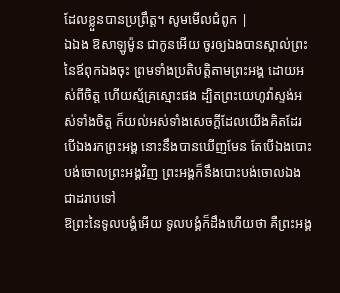ដែលខ្លួនបានប្រព្រឹត្ត។ សូមមើលជំពូក |
ឯឯង ឱសាឡូម៉ូន ជាកូនអើយ ចូរឲ្យឯងបានស្គាល់ព្រះនៃឪពុកឯងចុះ ព្រមទាំងប្រតិបត្តិតាមព្រះអង្គ ដោយអស់ពីចិត្ត ហើយស្ម័គ្រស្មោះផង ដ្បិតព្រះយេហូវ៉ាស្ទង់អស់ទាំងចិត្ត ក៏យល់អស់ទាំងសេចក្ដីដែលយើងគិតដែរ បើឯងរកព្រះអង្គ នោះនឹងបានឃើញមែន តែបើឯងបោះបង់ចោលព្រះអង្គវិញ ព្រះអង្គក៏នឹងបោះបង់ចោលឯងជាដរាបទៅ
ឱព្រះនៃទូលបង្គំអើយ ទូលបង្គំក៏ដឹងហើយថា គឺព្រះអង្គ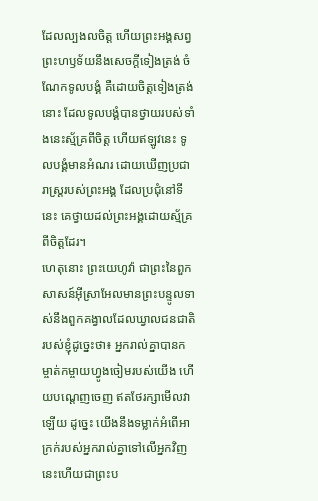ដែលល្បងលចិត្ត ហើយព្រះអង្គសព្វព្រះហឫទ័យនឹងសេចក្ដីទៀងត្រង់ ចំណែកទូលបង្គំ គឺដោយចិត្តទៀងត្រង់នោះ ដែលទូលបង្គំបានថ្វាយរបស់ទាំងនេះស្ម័គ្រពីចិត្ត ហើយឥឡូវនេះ ទូលបង្គំមានអំណរ ដោយឃើញប្រជារាស្ត្ររបស់ព្រះអង្គ ដែលប្រជុំនៅទីនេះ គេថ្វាយដល់ព្រះអង្គដោយស្ម័គ្រពីចិត្តដែរ។
ហេតុនោះ ព្រះយេហូវ៉ា ជាព្រះនៃពួកសាសន៍អ៊ីស្រាអែលមានព្រះបន្ទូលទាស់នឹងពួកគង្វាលដែលឃ្វាលជនជាតិរបស់ខ្ញុំដូច្នេះថា៖ អ្នករាល់គ្នាបានកម្ចាត់កម្ចាយហ្វូងចៀមរបស់យើង ហើយបណ្តេញចេញ ឥតថែរក្សាមើលវាឡើយ ដូច្នេះ យើងនឹងទម្លាក់អំពើអាក្រក់របស់អ្នករាល់គ្នាទៅលើអ្នកវិញ នេះហើយជាព្រះប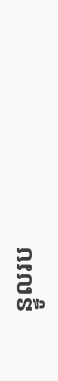ន្ទូលរប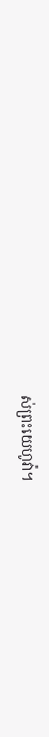ស់ព្រះយេហូវ៉ា។